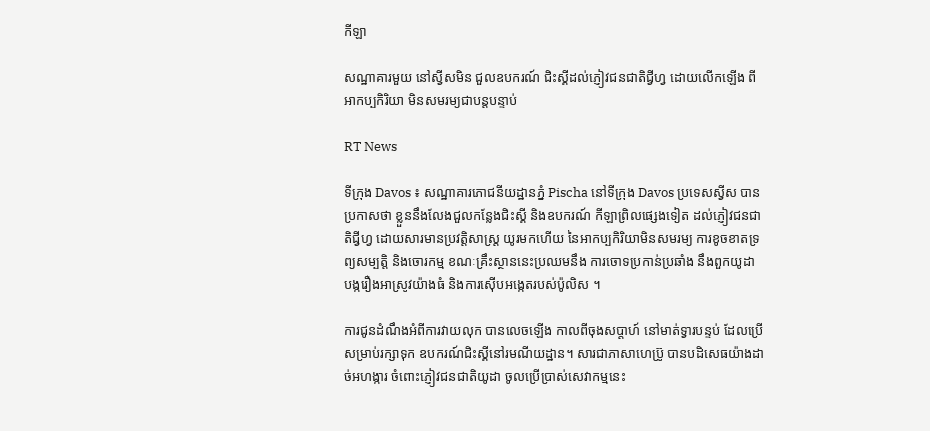កីឡា

សណ្ឋាគារមួយ នៅស្វីសមិន ជួលឧបករណ៍ ជិះស្គីដល់ភ្ញៀវជនជាតិជ្វីហ្វ ដោយលើកឡើង ពីអាកប្បកិរិយា មិនសមរម្យជាបន្តបន្ទាប់

RT News

ទីក្រុង Davos ៖ សណ្ឋាគារភោជនីយដ្ឋានភ្នំ Pischa នៅទីក្រុង Davos ប្រទេសស្វីស បានប្រកាសថា ខ្លួននឹងលែងជួលកន្លែងជិះស្គី និងឧបករណ៍ កីឡាព្រិលផ្សេងទៀត ដល់ភ្ញៀវជនជាតិជ្វីហ្វ ដោយសារមានប្រវតិ្តសាស្រ្ត យូរមកហើយ នៃអាកប្បកិរិយាមិនសមរម្យ ការខូចខាតទ្រព្យសម្បត្តិ និងចោរកម្ម ខណៈគ្រឹះស្ថាននេះប្រឈមនឹង ការចោទប្រកាន់ប្រឆាំង នឹងពួកយូដា បង្ករឿងអាស្រូវយ៉ាងធំ និងការស៊ើបអង្កេតរបស់ប៉ូលិស ។

ការជូនដំណឹងអំពីការវាយលុក បានលេចឡើង កាលពីចុងសប្តាហ៍ នៅមាត់ទ្វារបន្ទប់ ដែលប្រើសម្រាប់រក្សាទុក ឧបករណ៍ជិះស្គីនៅរមណីយដ្ឋាន។ សារជាភាសាហេប្រ៊ូ បានបដិសេធយ៉ាងដាច់អហង្ការ ចំពោះភ្ញៀវជនជាតិយូដា ចូលប្រើប្រាស់សេវាកម្មនេះ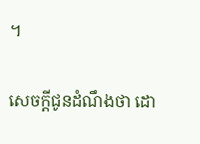។

សេចក្តីជូនដំណឹងថា ដោ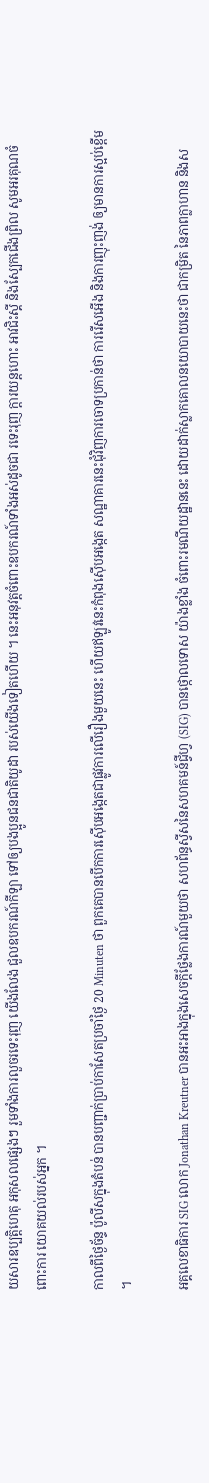យសារឧប្បត្តិហេតុ អកុសលផ្សេងៗ រួមទាំងការលួចរទេះរុញ យើងលែង ជួលឧបករណ៍កីឡា ទៅឲ្យបងប្អូនជនជាតិយូដា របស់យើងទៀតហើយ ។ នេះអនុវត្តចំពោះឧបករណ៍ទាំងអស់ដូចជា រទេះរុញ ក្តារយន្តហោះ អាវជិះស្គី និងស្បែកជើងព្រិល សូមអរគុណចំពោះការ យោគយល់របស់អ្នក ។

កាលពីថ្ងៃច័ន្ទ ប៉ូលីសក្នុងតំបន់ បានបញ្ជាក់ប្រាប់កាសែតប្រចាំថ្ងៃ 20 Minuten ថា ពួកគេបានបើកការស៊ើបអង្កេតជាផ្លូវការលើរឿងមួយនេះ ហើយឥឡូវនេះកំពុងស៊ើបអង្កេត សណ្ឋាគារនេះជុំវិញការចោទប្រកាន់ថា ការរើសអើង និងការញុះញង់ ឲ្យមានការស្អប់ខ្ពើម ។

អគ្គលេខាធិការ SIG លោក Jonathan Kreutner បានអះអាងក្នុងសេចក្តីថ្លែងការណ៍មួយថា សហព័ន្ធស្វីសនៃសហគមន៍ជ្វីហ្វ (SIG) បានថ្កោលទោស យ៉ាងខ្លាំង ចំពោះរមណីយដ្ឋាននេះ ដោយដាក់ស្លាកគោលនយោបាយនេះថា ជាកម្រិត នៃភាពក្លាហាន និងស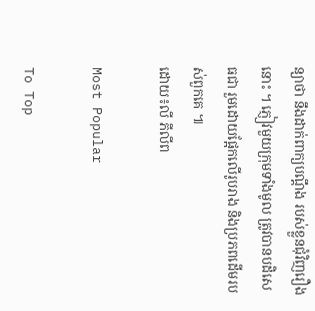ន្យាថា នឹងដាក់ពាក្យបណ្តឹង របស់ខ្លួនជុំវិញរឿងនោះ ។ ភ្ញៀវមួយក្រុមទាំងមូល ត្រូវបានបដិសេធជា រួមដោយផ្អែកលើរូបរាង និងប្រភពដើមរបស់ពួកគេ ៕
ដោយ៖លី ភីលីព

Most Popular

To Top